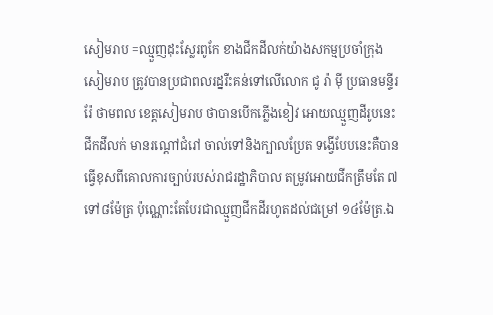សៀមរាប =ឈ្មួញដុះស្លែរពូកែ ខាងជីកដីលក់យ៉ាងសកម្មប្រចាំក្រុងសៀមរាប ត្រូវបានប្រជាពលរដ្នរឺះគន់ទៅលើលោក ជូ រ៉ា ម៉ី ប្រធានមន្ទីរ រ៉ែ ថាមពល ខេត្តសៀមរាប ថាបានបើកភ្លើងខៀវ អោយឈ្មួញដីរូបនេះជីកដីលក់ មានរណ្ដៅជំរៅ ចាល់ទៅនិងក្បាលប្រែត ទង្វើបែបនេះគឺបានធ្វើខុសពីគោលការច្បាប់របស់រាជរដ្ឋាភិបាល តម្រូវអោយជីកត្រឹមតែ ៧ទៅ៨ម៉ែត្រ ប៉ុណ្ណោះតែបែរជាឈ្មួញជីកដីរហូតដល់ជម្រៅ ១៤ម៉ែត្រ.ឯ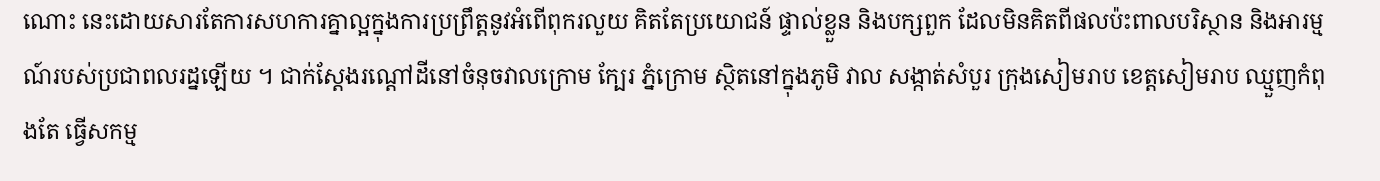ណោះ នេះដោយសារតែការសហការគ្នាល្អក្នុងការប្រព្រឹត្តនូវអំពើពុករលួយ គិតតែប្រយោជន៍ ផ្ទាល់ខ្លួន និងបក្សពួក ដែលមិនគិតពីផលប៉ះពាលបរិស្ថាន និងអារម្មណ៍របស់ប្រជាពលរដ្នឡើយ ។ ជាក់ស្ដែងរណ្ដៅដីនៅចំនុចវាលក្រោម ក្បែរ ភ្នំក្រោម ស្ថិតនៅក្នុងភូមិ វាល សង្កាត់សំបួរ ក្រុងសៀមរាប ខេត្តសៀមរាប ឈ្មួញកំពុងតែ ធ្វើសកម្ម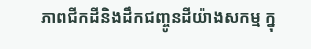ភាពជីកដីនិងដឹកជញ្ចូនដីយ៉ាងសកម្ម ក្នុ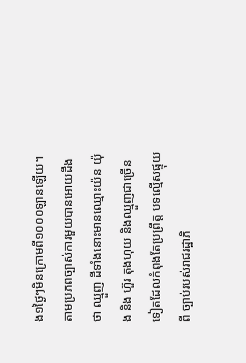ង១ថ្ងៃៗមិនក្រោមពី១០០០ឡានឡើយ។
តាមប្រភពច្បាស់ការមួយបានអោយដឹងថា ឈ្មួញ ដីទាំងនោះមានឈ្មោះយ៉ន យ៉ុង និង ហ៊ួរ តុងហុយ និងឈ្មួញជាច្រើនទៀតដែលកំពុងតែប្រព្រឹត្ត បទល្មើសផ្ទុយពី ច្បាប់របស់រាជរដ្ឋាភិ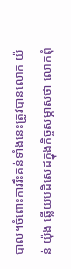បាល។ចំពោះការរឹះគន់ទាំងនេះត្រូវបានលោក យ៉ន់ យ៉ុង ឆ្លើយបដិសេដក្នុងកិច្ចសម្ភាសថា លោកពុំ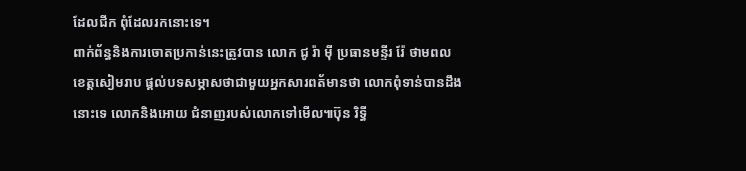ដែលជីក ពុំដែលរកនោះទេ។
ពាក់ព័ន្ធនិងការចោតប្រកាន់នេះត្រូវបាន លោក ជូ រ៉ា ម៉ី ប្រធានមន្ទីរ រ៉ែ ថាមពល ខេត្តសៀមរាប ផ្ដល់បទសម្ភាសថាជាមួយអ្នកសារពត័មានថា លោកពុំទាន់បានដឹងនោះទេ លោកនិងអោយ ជំនាញរបស់លោកទៅមើល៕ប៊ុន រិទ្ធី